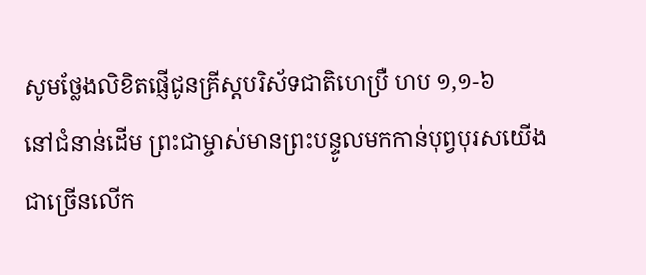សូមថ្លែងលិខិតផ្ញើជូនគ្រីស្តបរិស័ទជាតិហេប្រឺ ហប ១,១-៦
នៅជំនាន់ដើម ព្រះជាម្ចាស់មានព្រះបន្ទូលមកកាន់បុព្វបុរសយើងជាច្រើនលើក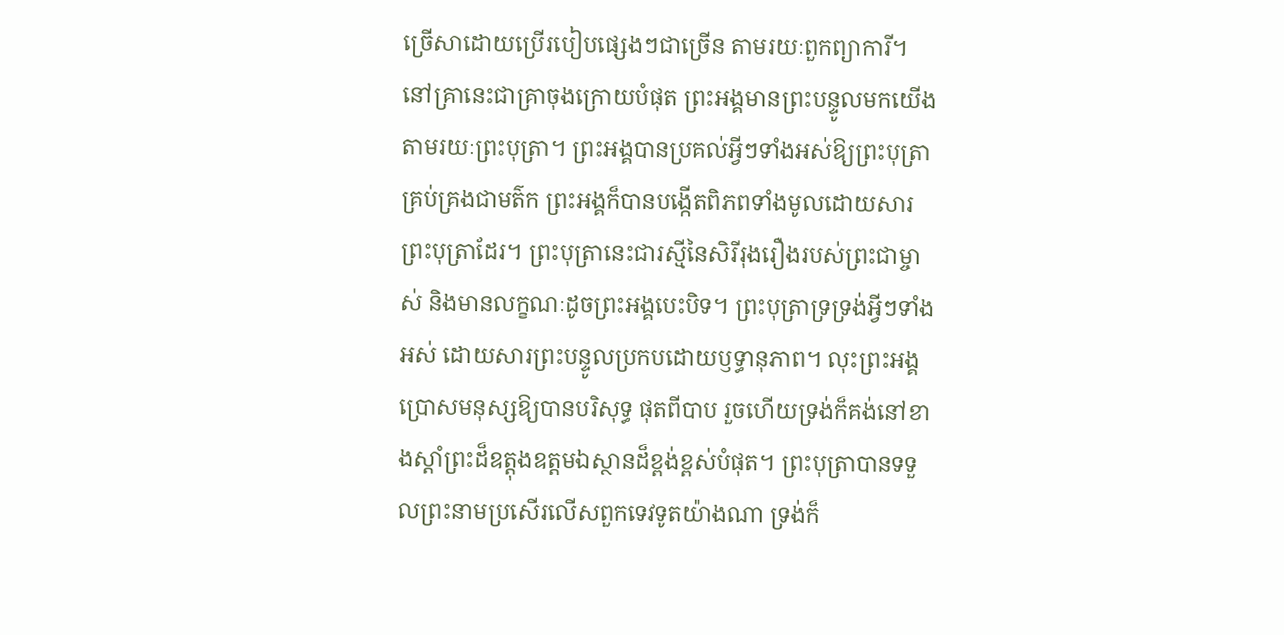ច្រើសាដោយប្រើរបៀបផ្សេងៗជាច្រើន តាមរយៈពួកព្យាការី។ នៅគ្រានេះជាគ្រាចុងក្រោយបំផុត ព្រះអង្គមានព្រះបន្ទូលមកយើង តាមរយៈព្រះបុត្រា។ ព្រះអង្គបានប្រគល់អ្វីៗទាំងអស់ឱ្យព្រះបុត្រាគ្រប់គ្រងជាមត៌ក ព្រះអង្គក៏បានបង្កើតពិភពទាំងមូលដោយសារព្រះបុត្រាដែរ។ ព្រះបុត្រានេះជារស្មីនៃសិរីរុងរឿងរបស់ព្រះជាម្ចាស់ និងមានលក្ខណៈដូចព្រះអង្គបេះបិទ។ ព្រះបុត្រាទ្រទ្រង់អ្វីៗទាំងអស់ ដោយសារព្រះបន្ទូលប្រកបដោយឫទ្ធានុភាព។ លុះព្រះអង្គប្រោសមនុស្សឱ្យបានបរិសុទ្ធ ផុតពីបាប រួចហើយទ្រង់ក៏គង់នៅខាងស្តាំព្រះដ៏ឧត្តុងឧត្តមឯស្ថានដ៏ខ្ពង់ខ្ពស់បំផុត។ ព្រះបុត្រាបានទទួលព្រះនាមប្រសើរលើសពួកទេវទូតយ៉ាងណា ទ្រង់ក៏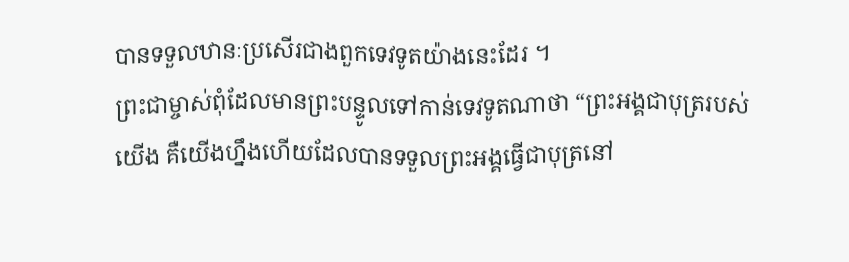បានទទួលឋានៈប្រសើរជាងពួកទេវទូតយ៉ាងនេះដែរ ។
ព្រះជាម្ចាស់ពុំដែលមានព្រះបន្ទូលទៅកាន់ទេវទូតណាថា “ព្រះអង្គជាបុត្ររបស់យើង គឺយើងហ្នឹងហើយដែលបានទទួលព្រះអង្គធ្វើជាបុត្រនៅ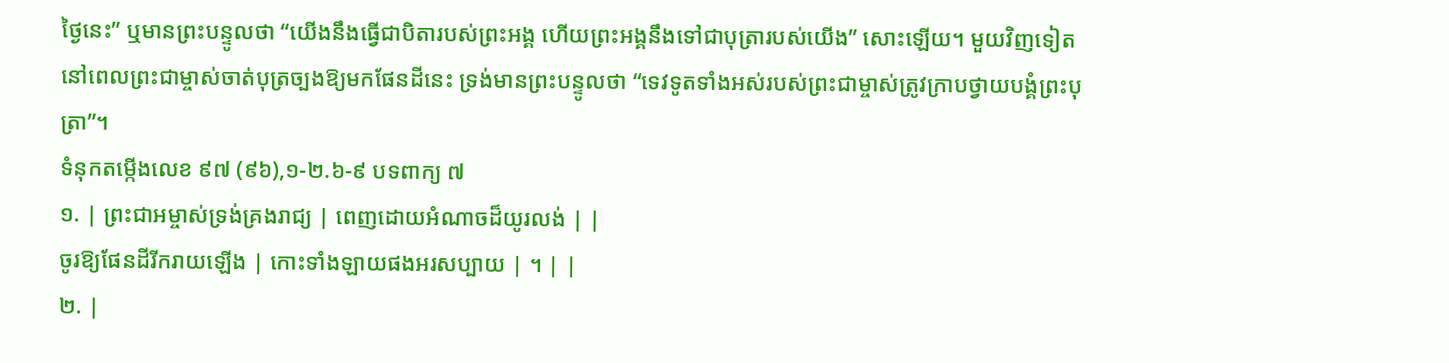ថ្ងៃនេះ” ឬមានព្រះបន្ទូលថា “យើងនឹងធ្វើជាបិតារបស់ព្រះអង្គ ហើយព្រះអង្គនឹងទៅជាបុត្រារបស់យើង” សោះឡើយ។ មួយវិញទៀត នៅពេលព្រះជាម្ចាស់ចាត់បុត្រច្បងឱ្យមកផែនដីនេះ ទ្រង់មានព្រះបន្ទូលថា “ទេវទូតទាំងអស់របស់ព្រះជាម្ចាស់ត្រូវក្រាបថ្វាយបង្គំព្រះបុត្រា”។
ទំនុកតម្កើងលេខ ៩៧ (៩៦),១-២.៦-៩ បទពាក្យ ៧
១. | ព្រះជាអម្ចាស់ទ្រង់គ្រងរាជ្យ | ពេញដោយអំណាចដ៏យូរលង់ | |
ចូរឱ្យផែនដីរីករាយឡើង | កោះទាំងឡាយផងអរសប្បាយ | ។ | |
២. |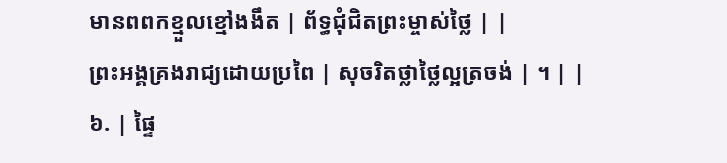មានពពកខ្មួលខ្មៅងងឹត | ព័ទ្ធជុំជិតព្រះម្ចាស់ថ្លៃ | |
ព្រះអង្គគ្រងរាជ្យដោយប្រពៃ | សុចរិតថ្លាថ្លៃល្អត្រចង់ | ។ | |
៦. | ផ្ទៃ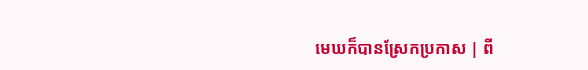មេឃក៏បានស្រែកប្រកាស | ពី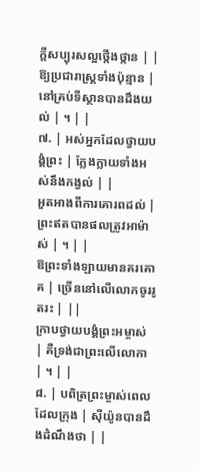ក្តីសប្បុរសល្អថ្កើងថ្កាន | |
ឱ្យប្រជារាស្រ្តទាំងប៉ុន្មាន | នៅគ្រប់ទីស្ថានបានដឹងយល់ | ។ | |
៧. | អស់អ្នកដែលថ្វាយបង្គំព្រះ | ក្លែងក្លាយទាំងអស់នឹងកង្វល់ | |
អួតអាងពីការគោរពដល់ | ព្រះឥតបានផលត្រូវអាម៉ាស់ | ។ | |
ឱព្រះទាំងឡាយមានគរគោគ | ច្រើននៅលើលោកចូររូតរះ | ||
ក្រាបថ្វាយបង្គំព្រះអម្ចាស់ | គឺទ្រង់ជាព្រះលើលោកា | ។ | |
៨. | បពិត្រព្រះម្ចាស់ពេលដែលក្រុង | ស៊ីយ៉ូនបានដឹងដំណឹងថា | |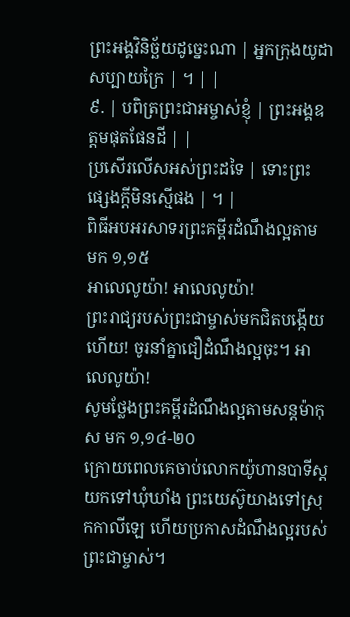ព្រះអង្គវិនិច្ឆ័យដូច្នេះណា | អ្នកក្រុងយូដាសប្បាយក្រៃ | ។ | |
៩. | បពិត្រព្រះជាអម្ចាស់ខ្ញុំ | ព្រះអង្គឧត្តមផុតផែនដី | |
ប្រសើរលើសអស់ព្រះដទៃ | ទោះព្រះផ្សេងក្តីមិនស្មើផង | ។ |
ពិធីអបអរសាទរព្រះគម្ពីរដំណឹងល្អតាម មក ១,១៥
អាលេលូយ៉ា! អាលេលូយ៉ា!
ព្រះរាជ្យរបស់ព្រះជាម្ចាស់មកជិតបង្កើយហើយ! ចូរនាំគ្នាជឿដំណឹងល្អចុះ។ អាលេលូយ៉ា!
សូមថ្លែងព្រះគម្ពីរដំណឹងល្អតាមសន្តម៉ាកុស មក ១,១៤-២០
ក្រោយពេលគេចាប់លោកយ៉ូហានបាទីស្តយកទៅឃុំឃាំង ព្រះយេស៊ូយាងទៅស្រុកកាលីឡេ ហើយប្រកាសដំណឹងល្អរបស់ព្រះជាម្ចាស់។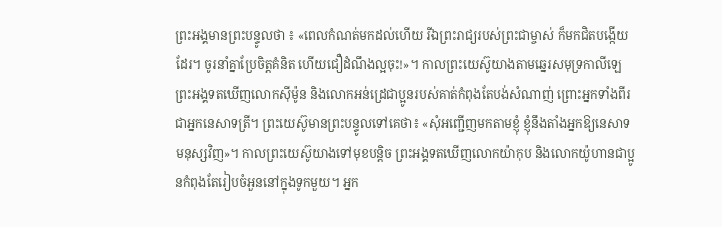ព្រះអង្គមានព្រះបន្ទូលថា ៖ «ពេលកំណត់មកដល់ហើយ រីឯព្រះរាជ្យរបស់ព្រះជាម្ចាស់ ក៏មកជិតបង្កើយដែរ។ ចូរនាំគ្នាប្រែចិត្តគំនិត ហើយជឿដំណឹងល្អចុះ!»។ កាលព្រះយេស៊ូយាងតាមឆ្នេរសមុទ្រកាលីឡេ ព្រះអង្គទតឃើញលោកស៊ីម៉ូន និងលោកអន់ដ្រេជាប្អូនរបស់គាត់កំពុងតែបង់សំណាញ់ ព្រោះអ្នកទាំងពីរជាអ្នកនេសាទត្រី។ ព្រះយេស៊ូមានព្រះបន្ទូលទៅគេថា៖ «សុំអញ្ជើញមកតាមខ្ញុំ ខ្ញុំនឹងតាំងអ្នកឱ្យនេសាទមនុស្សវិញ»។ កាលព្រះយេស៊ូយាងទៅមុខបន្តិច ព្រះអង្គទតឃើញលោកយ៉ាកុប និងលោកយ៉ូហានជាប្អូនកំពុងតែរៀបចំអួននៅក្នុងទូកមួយ។ អ្នក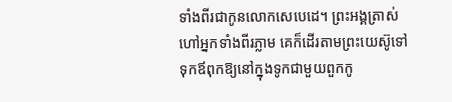ទាំងពីរជាកូនលោកសេបេដេ។ ព្រះអង្គត្រាស់ហៅអ្នកទាំងពីរភ្លាម គេក៏ដើរតាមព្រះយេស៊ូទៅ ទុកឪពុកឱ្យនៅក្នុងទូកជាមួយពួកកូ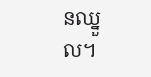នឈ្នួល។